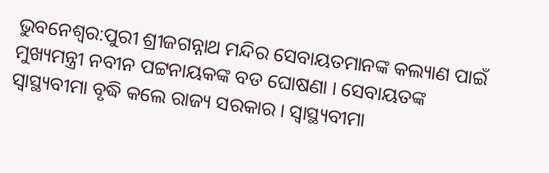ଭୁବନେଶ୍ବର:ପୁରୀ ଶ୍ରୀଜଗନ୍ନାଥ ମନ୍ଦିର ସେବାୟତମାନଙ୍କ କଲ୍ୟାଣ ପାଇଁ ମୁଖ୍ୟମନ୍ତ୍ରୀ ନବୀନ ପଟ୍ଟନାୟକଙ୍କ ବଡ ଘୋଷଣା । ସେବାୟତଙ୍କ ସ୍ବାସ୍ଥ୍ୟବୀମା ବୃଦ୍ଧି କଲେ ରାଜ୍ୟ ସରକାର । ସ୍ୱାସ୍ଥ୍ୟବୀମା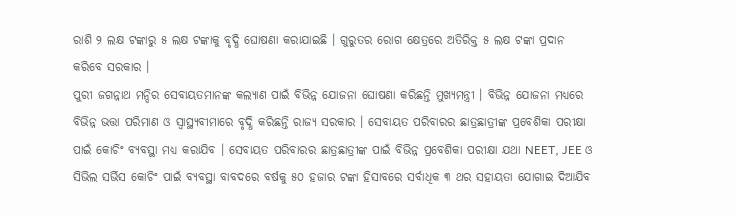ରାଶି ୨ ଲକ୍ଷ ଟଙ୍କାରୁ ୫ ଲକ୍ଷ ଟଙ୍କାକୁ ବୃଦ୍ଧି ଘୋଷଣା କରାଯାଇଛି । ଗୁରୁତର ରୋଗ କ୍ଷେତ୍ରରେ ଅତିରିକ୍ତ ୫ ଲକ୍ଷ ଟଙ୍କା ପ୍ରଦାନ କରିବେ ସରକାର ।
ପୁରୀ ଜଗନ୍ନାଥ ମନ୍ଦିର ସେବାୟତମାନଙ୍କ କଲ୍ୟାଣ ପାଇଁ ବିଭିନ୍ନ ଯୋଜନା ଘୋଷଣା କରିଛନ୍ତି ମୁଖ୍ୟମନ୍ତ୍ରୀ । ବିଭିନ୍ନ ଯୋଜନା ମଧ୍ୟରେ ବିଭିନ୍ନ ଭତ୍ତା ପରିମାଣ ଓ ସ୍ୱାସ୍ଥ୍ୟବୀମାରେ ବୃଦ୍ଧି କରିଛନ୍ତି ରାଜ୍ୟ ସରକାର । ସେବାୟତ ପରିବାରର ଛାତ୍ରଛାତ୍ରୀଙ୍କ ପ୍ରବେଶିକା ପରୀକ୍ଷା ପାଇଁ କୋଚିଂ ବ୍ୟବସ୍ଥା ମଧ୍ୟ କରାଯିବ । ସେବାୟତ ପରିବାରର ଛାତ୍ରଛାତ୍ରୀଙ୍କ ପାଇଁ ବିଭିନ୍ନ ପ୍ରବେଶିକା ପରୀକ୍ଷା ଯଥା NEET, JEE ଓ ସିଭିଲ ସର୍ଭିସ କୋଚିଂ ପାଇଁ ବ୍ୟବସ୍ଥା ବାବଦରେ ବର୍ଷକୁ ୫୦ ହଜାର ଟଙ୍କା ହିସାବରେ ସର୍ବାଧିକ ୩ ଥର ସହାୟତା ଯୋଗାଇ ଦିଆଯିବ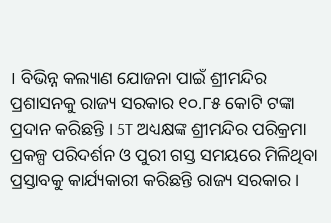। ବିଭିନ୍ନ କଲ୍ୟାଣ ଯୋଜନା ପାଇଁ ଶ୍ରୀମନ୍ଦିର ପ୍ରଶାସନକୁ ରାଜ୍ୟ ସରକାର ୧୦.୮୫ କୋଟି ଟଙ୍କା ପ୍ରଦାନ କରିଛନ୍ତି । 5T ଅଧ୍ୟକ୍ଷଙ୍କ ଶ୍ରୀମନ୍ଦିର ପରିକ୍ରମା ପ୍ରକଳ୍ପ ପରିଦର୍ଶନ ଓ ପୁରୀ ଗସ୍ତ ସମୟରେ ମିଳିଥିବା ପ୍ରସ୍ତାବକୁ କାର୍ଯ୍ୟକାରୀ କରିଛନ୍ତି ରାଜ୍ୟ ସରକାର ।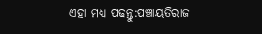ଏହା ମଧ୍ୟ ପଢନ୍ତୁ:ପଞ୍ଚାୟତିରାଜ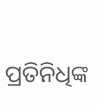ପ୍ରତିନିଧିଙ୍କ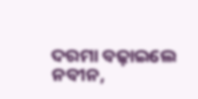ଦରମା ବଢ଼ାଇଲେ ନବୀନ,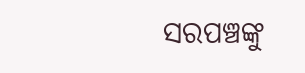ସରପଞ୍ଚଙ୍କୁ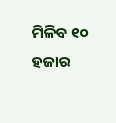ମିଳିବ ୧୦ ହଜାର